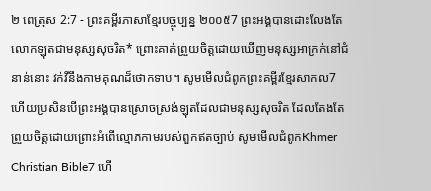២ ពេត្រុស 2:7 - ព្រះគម្ពីរភាសាខ្មែរបច្ចុប្បន្ន ២០០៥7 ព្រះអង្គបានដោះលែងតែលោកឡុតជាមនុស្សសុចរិត* ព្រោះគាត់ព្រួយចិត្តដោយឃើញមនុស្សអាក្រក់នៅជំនាន់នោះ វក់វីនឹងកាមគុណដ៏ថោកទាប។ សូមមើលជំពូកព្រះគម្ពីរខ្មែរសាកល7 ហើយប្រសិនបើព្រះអង្គបានស្រោចស្រង់ឡុតដែលជាមនុស្សសុចរិត ដែលតែងតែព្រួយចិត្តដោយព្រោះអំពើល្មោភកាមរបស់ពួកឥតច្បាប់ សូមមើលជំពូកKhmer Christian Bible7 ហើ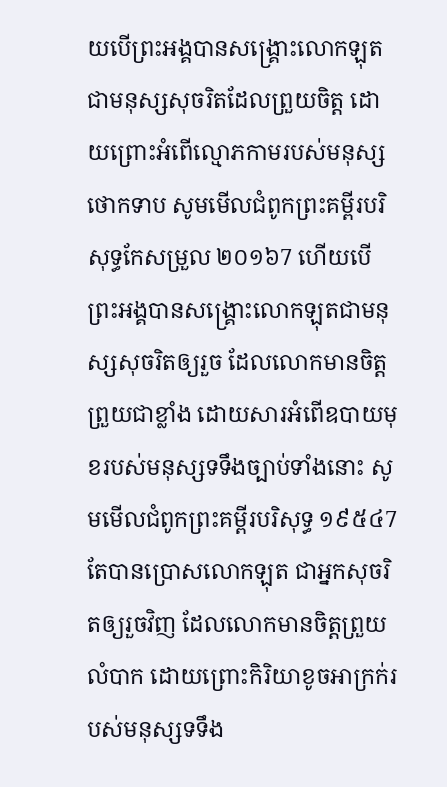យបើព្រះអង្គបានសង្គ្រោះលោកឡុតជាមនុស្សសុចរិតដែលព្រួយចិត្ត ដោយព្រោះអំពើល្មោភកាមរបស់មនុស្សថោកទាប សូមមើលជំពូកព្រះគម្ពីរបរិសុទ្ធកែសម្រួល ២០១៦7 ហើយបើព្រះអង្គបានសង្គ្រោះលោកឡុតជាមនុស្សសុចរិតឲ្យរួច ដែលលោកមានចិត្តព្រួយជាខ្លាំង ដោយសារអំពើឧបាយមុខរបស់មនុស្សទទឹងច្បាប់ទាំងនោះ សូមមើលជំពូកព្រះគម្ពីរបរិសុទ្ធ ១៩៥៤7 តែបានប្រោសលោកឡុត ជាអ្នកសុចរិតឲ្យរួចវិញ ដែលលោកមានចិត្តព្រួយលំបាក ដោយព្រោះកិរិយាខូចអាក្រក់របស់មនុស្សទទឹង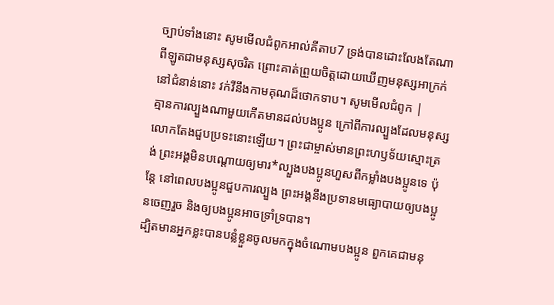ច្បាប់ទាំងនោះ សូមមើលជំពូកអាល់គីតាប7 ទ្រង់បានដោះលែងតែណាពីឡូតជាមនុស្សសុចរិត ព្រោះគាត់ព្រួយចិត្ដដោយឃើញមនុស្សអាក្រក់នៅជំនាន់នោះ វក់វីនឹងកាមគុណដ៏ថោកទាប។ សូមមើលជំពូក |
គ្មានការល្បួងណាមួយកើតមានដល់បងប្អូន ក្រៅពីការល្បួងដែលមនុស្សលោកតែងជួបប្រទះនោះឡើយ។ ព្រះជាម្ចាស់មានព្រះហឫទ័យស្មោះត្រង់ ព្រះអង្គមិនបណ្ដោយឲ្យមារ*ល្បួងបងប្អូនហួសពីកម្លាំងបងប្អូនទេ ប៉ុន្តែ នៅពេលបងប្អូនជួបការល្បួង ព្រះអង្គនឹងប្រទានមធ្យោបាយឲ្យបងប្អូនចេញរួច និងឲ្យបងប្អូនអាចទ្រាំទ្របាន។
ដ្បិតមានអ្នកខ្លះបានបន្លំខ្លួនចូលមកក្នុងចំណោមបងប្អូន ពួកគេជាមនុ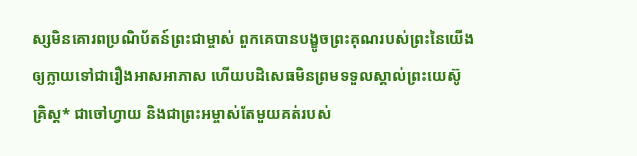ស្សមិនគោរពប្រណិប័តន៍ព្រះជាម្ចាស់ ពួកគេបានបង្ខូចព្រះគុណរបស់ព្រះនៃយើង ឲ្យក្លាយទៅជារឿងអាសអាភាស ហើយបដិសេធមិនព្រមទទួលស្គាល់ព្រះយេស៊ូគ្រិស្ត* ជាចៅហ្វាយ និងជាព្រះអម្ចាស់តែមួយគត់របស់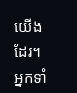យើងដែរ។ អ្នកទាំ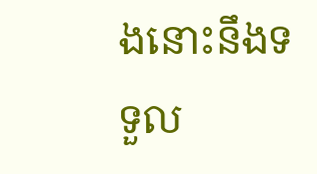ងនោះនឹងទទួល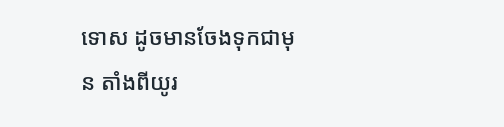ទោស ដូចមានចែងទុកជាមុន តាំងពីយូរ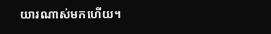យារណាស់មកហើយ។